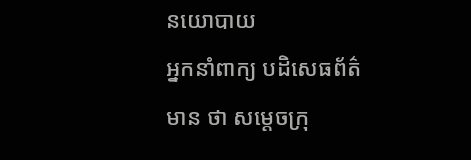នយោបាយ
អ្នកនាំពាក្យ បដិសេធព័ត៌មាន ថា សម្ដេចក្រុ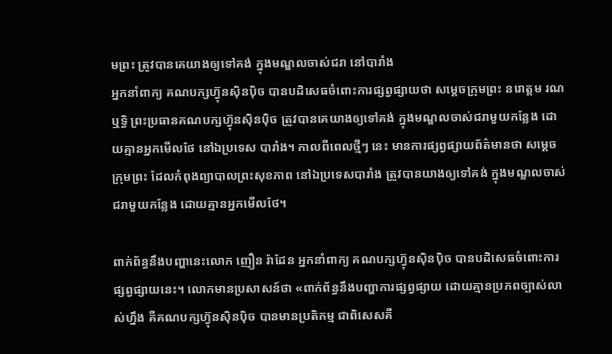មព្រះ ត្រូវបានគេយាងឲ្យទៅគង់ ក្នុងមណ្ឌលចាស់ជរា នៅបារាំង
អ្នកនាំពាក្យ គណបក្សហ្វ៊ុនស៊ិនប៉ិច បានបដិសេធចំពោះការផ្សព្វផ្សាយថា សម្ដេចក្រុមព្រះ នរោត្តម រណឬទ្ធិ ព្រះប្រធានគណបក្សហ្វ៊ុនស៊ិនប៉ិច ត្រូវបានគេយាងឲ្យទៅគង់ ក្នុងមណ្ឌលចាស់ជរាមួយកន្លែង ដោយគ្មានអ្នកមើលថែ នៅឯប្រទេស បារាំង។ កាលពីពេលថ្មីៗ នេះ មានការផ្សព្វផ្សាយព័ត៌មានថា សម្តេចក្រុមព្រះ ដែលកំពុងព្យាបាលព្រះសុខភាព នៅឯប្រទេសបារាំង ត្រូវបានយាងឲ្យទៅគង់ ក្នុងមណ្ឌលចាស់ជរាមួយកន្លែង ដោយគ្មានអ្នកមើលថែ។

ពាក់ព័ន្ធនឹងបញ្ហានេះលោក ញឿន រ៉ាដែន អ្នកនាំពាក្យ គណបក្សហ្វ៊ុនស៊ិនប៉ិច បានបដិសេធចំពោះការផ្សព្វផ្សាយនេះ។ លោកមានប្រសាសន៍ថា «ពាក់ព័ន្ធនឹងបញ្ហាការផ្សព្វផ្សាយ ដោយគ្មានប្រភពច្បាស់លាស់ហ្នឹង គឺគណបក្សហ្វ៊ុនស៊ិនប៉ិច បានមានប្រតិកម្ម ជាពិសេសគឺ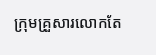ក្រុមគ្រួសារលោកតែ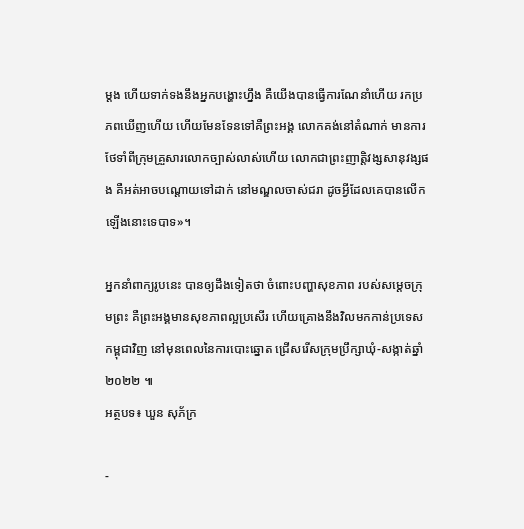ម្ដង ហើយទាក់ទងនឹងអ្នកបង្ហោះហ្នឹង គឺយើងបានធ្វើការណែនាំហើយ រកប្រភពឃើញហើយ ហើយមែនទែនទៅគឺព្រះអង្គ លោកគង់នៅតំណាក់ មានការថែទាំពីក្រុមគ្រួសារលោកច្បាស់លាស់ហើយ លោកជាព្រះញាត្តិវង្សសានុវង្សផង គឺអត់អាចបណ្ដោយទៅដាក់ នៅមណ្ឌលចាស់ជរា ដូចអ្វីដែលគេបានលើកឡើងនោះទេបាទ»។

អ្នកនាំពាក្យរូបនេះ បានឲ្យដឹងទៀតថា ចំពោះបញ្ហាសុខភាព របស់សម្ដេចក្រុមព្រះ គឺព្រះអង្គមានសុខភាពល្អប្រសើរ ហើយគ្រោងនឹងវិលមកកាន់ប្រទេសកម្ពុជាវិញ នៅមុនពេលនៃការបោះឆ្នោត ជ្រើសរើសក្រុមប្រឹក្សាឃុំ-សង្កាត់ឆ្នាំ ២០២២ ៕
អត្ថបទ៖ ឃួន សុភ័ក្រ

-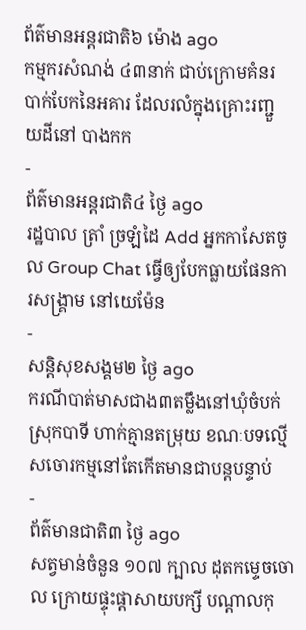ព័ត៌មានអន្ដរជាតិ៦ ម៉ោង ago
កម្មករសំណង់ ៤៣នាក់ ជាប់ក្រោមគំនរបាក់បែកនៃអគារ ដែលរលំក្នុងគ្រោះរញ្ជួយដីនៅ បាងកក
-
ព័ត៌មានអន្ដរជាតិ៤ ថ្ងៃ ago
រដ្ឋបាល ត្រាំ ច្រឡំដៃ Add អ្នកកាសែតចូល Group Chat ធ្វើឲ្យបែកធ្លាយផែនការសង្គ្រាម នៅយេម៉ែន
-
សន្តិសុខសង្គម២ ថ្ងៃ ago
ករណីបាត់មាសជាង៣តម្លឹងនៅឃុំចំបក់ ស្រុកបាទី ហាក់គ្មានតម្រុយ ខណៈបទល្មើសចោរកម្មនៅតែកើតមានជាបន្តបន្ទាប់
-
ព័ត៌មានជាតិ៣ ថ្ងៃ ago
សត្វមាន់ចំនួន ១០៧ ក្បាល ដុតកម្ទេចចោល ក្រោយផ្ទុះផ្ដាសាយបក្សី បណ្តាលកុ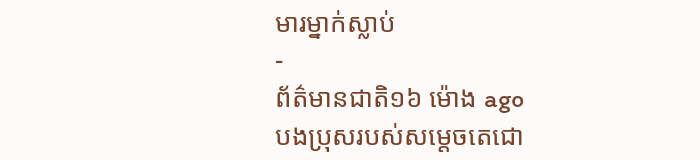មារម្នាក់ស្លាប់
-
ព័ត៌មានជាតិ១៦ ម៉ោង ago
បងប្រុសរបស់សម្ដេចតេជោ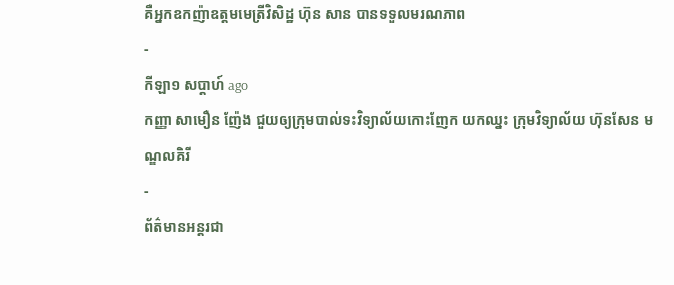គឺអ្នកឧកញ៉ាឧត្តមមេត្រីវិសិដ្ឋ ហ៊ុន សាន បានទទួលមរណភាព
-
កីឡា១ សប្តាហ៍ ago
កញ្ញា សាមឿន ញ៉ែង ជួយឲ្យក្រុមបាល់ទះវិទ្យាល័យកោះញែក យកឈ្នះ ក្រុមវិទ្យាល័យ ហ៊ុនសែន មណ្ឌលគិរី
-
ព័ត៌មានអន្ដរជា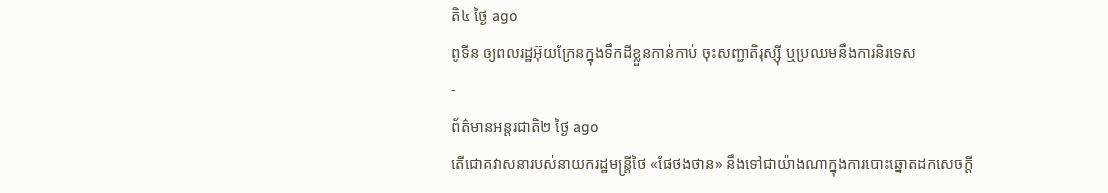តិ៤ ថ្ងៃ ago
ពូទីន ឲ្យពលរដ្ឋអ៊ុយក្រែនក្នុងទឹកដីខ្លួនកាន់កាប់ ចុះសញ្ជាតិរុស្ស៊ី ឬប្រឈមនឹងការនិរទេស
-
ព័ត៌មានអន្ដរជាតិ២ ថ្ងៃ ago
តើជោគវាសនារបស់នាយករដ្ឋមន្ត្រីថៃ «ផែថងថាន» នឹងទៅជាយ៉ាងណាក្នុងការបោះឆ្នោតដកសេចក្តី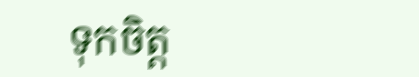ទុកចិត្ត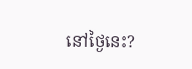នៅថ្ងៃនេះ?